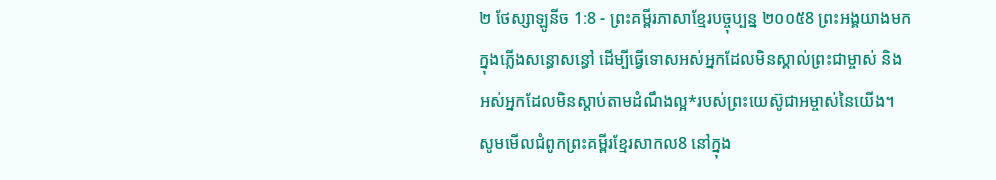២ ថែស្សាឡូនីច 1:8 - ព្រះគម្ពីរភាសាខ្មែរបច្ចុប្បន្ន ២០០៥8 ព្រះអង្គយាងមកក្នុងភ្លើងសន្ធោសន្ធៅ ដើម្បីធ្វើទោសអស់អ្នកដែលមិនស្គាល់ព្រះជាម្ចាស់ និងអស់អ្នកដែលមិនស្ដាប់តាមដំណឹងល្អ*របស់ព្រះយេស៊ូជាអម្ចាស់នៃយើង។ សូមមើលជំពូកព្រះគម្ពីរខ្មែរសាកល8 នៅក្នុង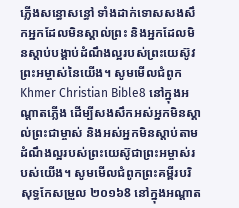ភ្លើងសន្ធោសន្ធៅ ទាំងដាក់ទោសសងសឹកអ្នកដែលមិនស្គាល់ព្រះ និងអ្នកដែលមិនស្ដាប់បង្គាប់ដំណឹងល្អរបស់ព្រះយេស៊ូវព្រះអម្ចាស់នៃយើង។ សូមមើលជំពូកKhmer Christian Bible8 នៅក្នុងអណ្ដាតភ្លើង ដើម្បីសងសឹកអស់អ្នកមិនស្គាល់ព្រះជាម្ចាស់ និងអស់អ្នកមិនស្ដាប់តាមដំណឹងល្អរបស់ព្រះយេស៊ូជាព្រះអម្ចាស់របស់យើង។ សូមមើលជំពូកព្រះគម្ពីរបរិសុទ្ធកែសម្រួល ២០១៦8 នៅក្នុងអណ្ដាត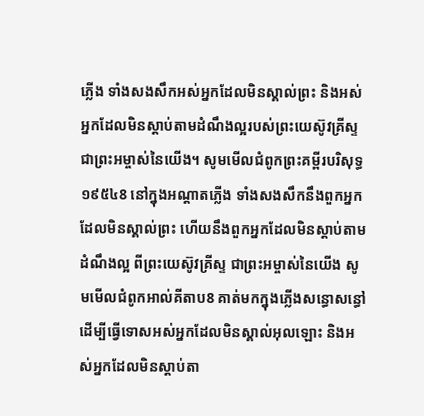ភ្លើង ទាំងសងសឹកអស់អ្នកដែលមិនស្គាល់ព្រះ និងអស់អ្នកដែលមិនស្តាប់តាមដំណឹងល្អរបស់ព្រះយេស៊ូវគ្រីស្ទ ជាព្រះអម្ចាស់នៃយើង។ សូមមើលជំពូកព្រះគម្ពីរបរិសុទ្ធ ១៩៥៤8 នៅក្នុងអណ្តាតភ្លើង ទាំងសងសឹកនឹងពួកអ្នកដែលមិនស្គាល់ព្រះ ហើយនឹងពួកអ្នកដែលមិនស្តាប់តាមដំណឹងល្អ ពីព្រះយេស៊ូវគ្រីស្ទ ជាព្រះអម្ចាស់នៃយើង សូមមើលជំពូកអាល់គីតាប8 គាត់មកក្នុងភ្លើងសន្ធោសន្ធៅ ដើម្បីធ្វើទោសអស់អ្នកដែលមិនស្គាល់អុលឡោះ និងអស់អ្នកដែលមិនស្ដាប់តា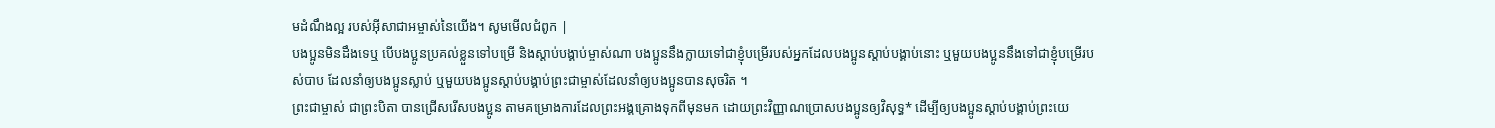មដំណឹងល្អ របស់អ៊ីសាជាអម្ចាស់នៃយើង។ សូមមើលជំពូក |
បងប្អូនមិនដឹងទេឬ បើបងប្អូនប្រគល់ខ្លួនទៅបម្រើ និងស្ដាប់បង្គាប់ម្ចាស់ណា បងប្អូននឹងក្លាយទៅជាខ្ញុំបម្រើរបស់អ្នកដែលបងប្អូនស្ដាប់បង្គាប់នោះ ឬមួយបងប្អូននឹងទៅជាខ្ញុំបម្រើរបស់បាប ដែលនាំឲ្យបងប្អូនស្លាប់ ឬមួយបងប្អូនស្ដាប់បង្គាប់ព្រះជាម្ចាស់ដែលនាំឲ្យបងប្អូនបានសុចរិត ។
ព្រះជាម្ចាស់ ជាព្រះបិតា បានជ្រើសរើសបងប្អូន តាមគម្រោងការដែលព្រះអង្គគ្រោងទុកពីមុនមក ដោយព្រះវិញ្ញាណប្រោសបងប្អូនឲ្យវិសុទ្ធ* ដើម្បីឲ្យបងប្អូនស្ដាប់បង្គាប់ព្រះយេ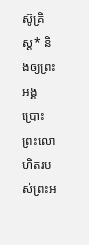ស៊ូគ្រិស្ត* និងឲ្យព្រះអង្គប្រោះព្រះលោហិតរបស់ព្រះអ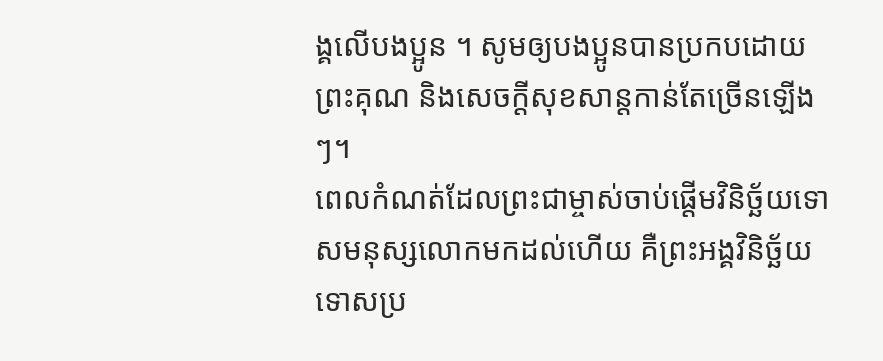ង្គលើបងប្អូន ។ សូមឲ្យបងប្អូនបានប្រកបដោយព្រះគុណ និងសេចក្ដីសុខសាន្តកាន់តែច្រើនឡើងៗ។
ពេលកំណត់ដែលព្រះជាម្ចាស់ចាប់ផ្តើមវិនិច្ឆ័យទោសមនុស្សលោកមកដល់ហើយ គឺព្រះអង្គវិនិច្ឆ័យទោសប្រ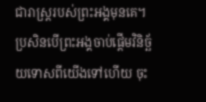ជារាស្ដ្ររបស់ព្រះអង្គមុនគេ។ ប្រសិនបើព្រះអង្គចាប់ផ្ដើមវិនិច្ឆ័យទោសពីយើងទៅហើយ ចុះ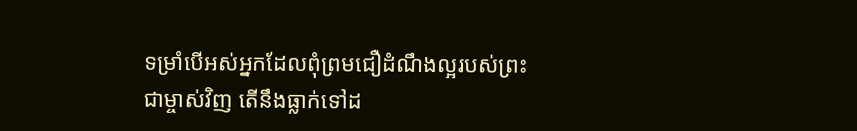ទម្រាំបើអស់អ្នកដែលពុំព្រមជឿដំណឹងល្អរបស់ព្រះជាម្ចាស់វិញ តើនឹងធ្លាក់ទៅដ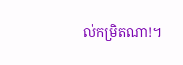ល់កម្រិតណា!។